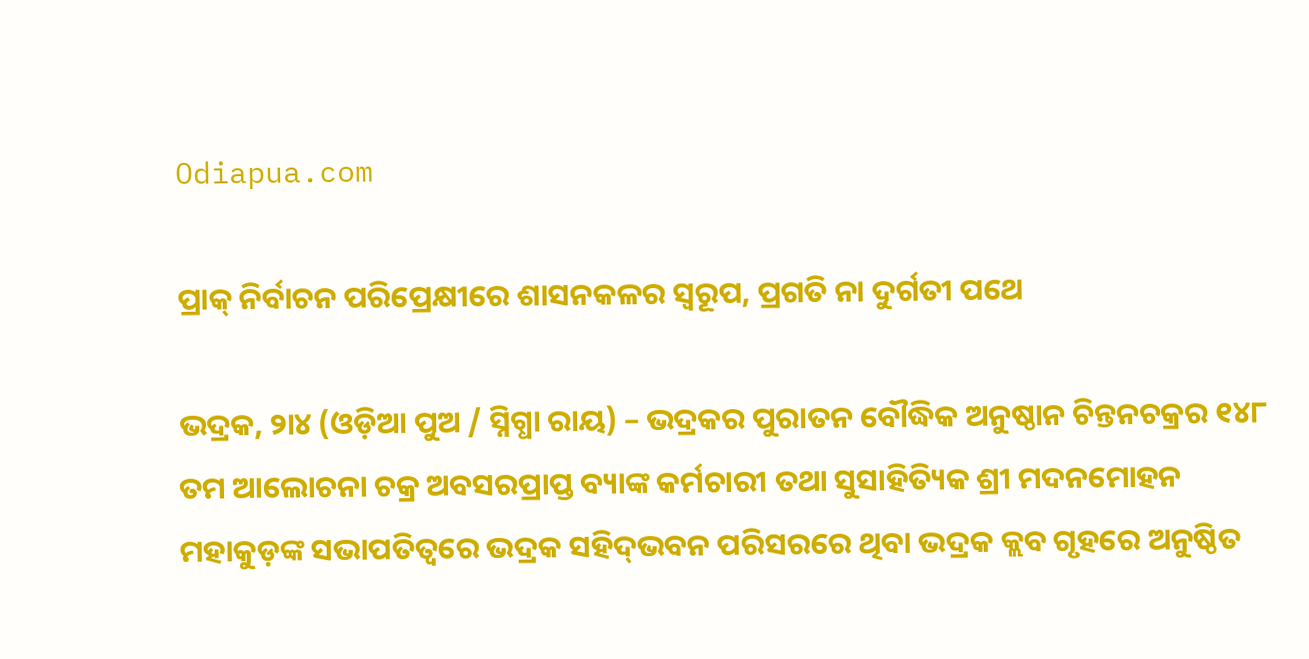Odiapua.com

ପ୍ରାକ୍ ନିର୍ବାଚନ ପରିପ୍ରେକ୍ଷୀରେ ଶାସନକଳର ସ୍ୱରୂପ, ପ୍ରଗତି ନା ଦୁର୍ଗତୀ ପଥେ

ଭଦ୍ରକ, ୨ା୪ (ଓଡ଼ିଆ ପୁଅ / ସ୍ନିଗ୍ଧା ରାୟ) – ଭଦ୍ରକର ପୁରାତନ ବୌଦ୍ଧିକ ଅନୁଷ୍ଠାନ ଚିନ୍ତନଚକ୍ରର ୧୪୮ ତମ ଆଲୋଚନା ଚକ୍ର ଅବସରପ୍ରାପ୍ତ ବ୍ୟାଙ୍କ କର୍ମଚାରୀ ତଥା ସୁସାହିତ୍ୟିକ ଶ୍ରୀ ମଦନମୋହନ ମହାକୁଡ଼ଙ୍କ ସଭାପତିତ୍ୱରେ ଭଦ୍ରକ ସହିଦ୍‌ଭବନ ପରିସରରେ ଥିବା ଭଦ୍ରକ କ୍ଲବ ଗୃହରେ ଅନୁଷ୍ଠିତ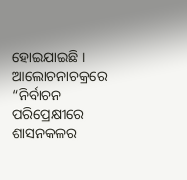ହୋଇଯାଇଛି । ଆଲୋଚନାଚକ୍ରରେ “ନିର୍ବାଚନ ପରିପ୍ରେକ୍ଷୀରେ ଶାସନକଳର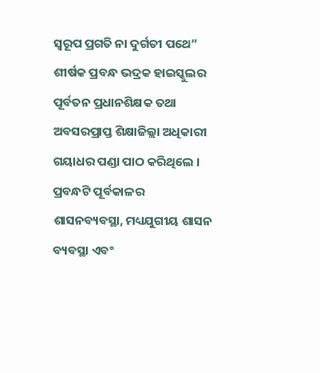ସ୍ୱରୂପ ପ୍ରଗତି ନା ଦୁର୍ଗତୀ ପଥେ” ଶୀର୍ଷକ ପ୍ରବନ୍ଧ ଭଦ୍ରକ ହାଇସ୍କୁଲର ପୂର୍ବତନ ପ୍ରଧାନଶିକ୍ଷକ ତଥା ଅବସରପ୍ରାପ୍ତ ଶିକ୍ଷାଜିଲ୍ଲା ଅଧିକାରୀ ଗୟାଧର ପଣ୍ଡା ପାଠ କରିଥିଲେ । ପ୍ରବନ୍ଧଟି ପୂର୍ବକାଳର ଶାସନବ୍ୟବସ୍ଥା, ମଧ୍ୟଯୁଗୀୟ ଶାସନ ବ୍ୟବସ୍ଥା ଏବଂ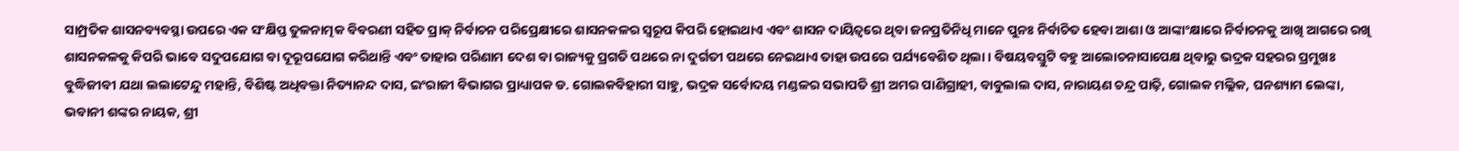ସାମ୍ପ୍ରତିକ ଶାସନବ୍ୟବସ୍ଥା ଉପରେ ଏକ ସଂକ୍ଷିପ୍ତ ତୁଳନାତ୍ମକ ବିବରଣୀ ସହିତ ପ୍ରାକ୍ ନିର୍ବାଚନ ପରିପ୍ରେକ୍ଷୀରେ ଶାସନକଳର ସ୍ୱରୂପ କିପରି ହୋଇଥାଏ ଏବଂ ଶାସନ ଦାୟିତ୍ୱରେ ଥିବା ଜନପ୍ରତିନିଧି ମାନେ ପୁନଃ ନିର୍ବାଚିତ ହେବା ଆଶା ଓ ଆଙ୍କାଂକ୍ଷାରେ ନିର୍ବାଚନକୁ ଆଖି ଆଗରେ ରଖି ଶାସନକଳକୁ କିପରି ଭାବେ ସଦୁପଯୋଗ ବା ଦୂରୂପଯୋଗ କରିଥାନ୍ତି ଏବଂ ତାହାର ପରିଣାମ ଦେଶ ବା ରାଜ୍ୟକୁ ପ୍ରଗତି ପଥରେ ନା ଦୁର୍ଗତୀ ପଥରେ ନେଇଥାଏ ତାହା ଉପରେ ପର୍ଯ୍ୟବେଶିତ ଥିଲା । ବିଷୟବସ୍ତୁଟି ବହୁ ଆଲୋଚନାସାପେକ୍ଷ ଥିବାରୁ ଭଦ୍ରକ ସହରର ପ୍ରମୁଖଃ ବୁଦ୍ଧିଜୀବୀ ଯଥା ଲଲାଟେନ୍ଦୁ ମହାନ୍ତି, ବିଶିଷ୍ଟ ଅଧିବକ୍ତା ନିତ୍ୟାନନ୍ଦ ଦାସ, ଇଂରାଜୀ ବିଭାଗର ପ୍ରାଧ୍ୟାପକ ଡ. ଗୋଲକବିହାରୀ ସାହୁ, ଭଦ୍ରକ ସର୍ବୋଦୟ ମଣ୍ଡଳର ସଭାପତି ଶ୍ରୀ ଅମର ପାଣିଗ୍ରାହୀ, ବାବୁଲାଲ ଦାସ, ନାରାୟଣ ଚନ୍ଦ୍ର ପାଢ଼ି, ଗୋଲକ ମଲ୍ଲିକ, ଘନଶ୍ୟାମ ଲେଙ୍କା, ଭବାନୀ ଶଙ୍କର ନାୟକ, ଶ୍ରୀ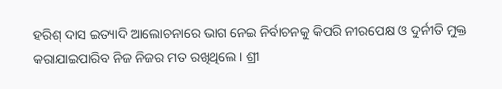ହରିଶ୍ ଦାସ ଇତ୍ୟାଦି ଆଲୋଚନାରେ ଭାଗ ନେଇ ନିର୍ବାଚନକୁ କିପରି ନୀରପେକ୍ଷ ଓ ଦୁର୍ନୀତି ମୁକ୍ତ କରାଯାଇପାରିବ ନିଜ ନିଜର ମତ ରଖିଥିଲେ । ଶ୍ରୀ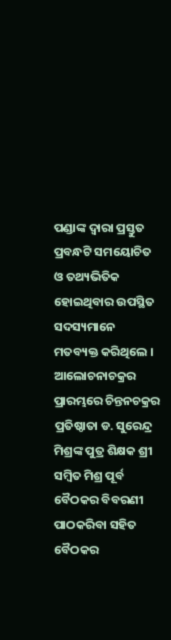ପଣ୍ଡାଙ୍କ ଦ୍ୱାରା ପ୍ରସ୍ତୁତ ପ୍ରବନ୍ଧଟି ସମୟୋଚିତ ଓ ତଥ୍ୟଭିତିକ ହୋଇଥିବାର ଉପସ୍ଥିତ ସଦସ୍ୟମାନେ ମତବ୍ୟକ୍ତ କରିଥିଲେ । ଆଲୋଚନାଚକ୍ରର ପ୍ରାରମ୍ଭରେ ଚିନ୍ତନଚକ୍ରର ପ୍ରତିଷ୍ଠାତା ଡ. ସୁରେନ୍ଦ୍ର ମିଶ୍ରଙ୍କ ପୁତ୍ର ଶିକ୍ଷକ ଶ୍ରୀ ସମ୍ବିତ ମିଶ୍ର ପୂର୍ବ ବୈଠକର ବିବରଣୀ ପାଠକରିବା ସହିତ ବୈଠକର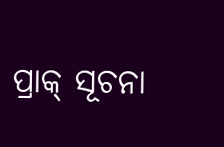ପ୍ରାକ୍ ସୂଚନା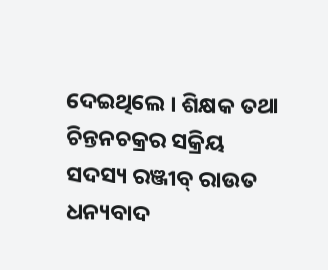ଦେଇଥିଲେ । ଶିକ୍ଷକ ତଥା ଚିନ୍ତନଚକ୍ରର ସକ୍ରିୟ ସଦସ୍ୟ ରଞ୍ଜୀବ୍ ରାଉତ ଧନ୍ୟବାଦ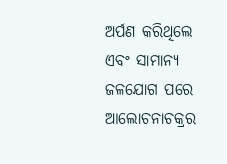ଅର୍ପଣ କରିଥିଲେ ଏବଂ ସାମାନ୍ୟ ଜଳଯୋଗ ପରେ ଆଲୋଚନାଚକ୍ରର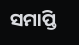ସମାପ୍ତି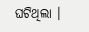ଘଟିଥିଲା ।